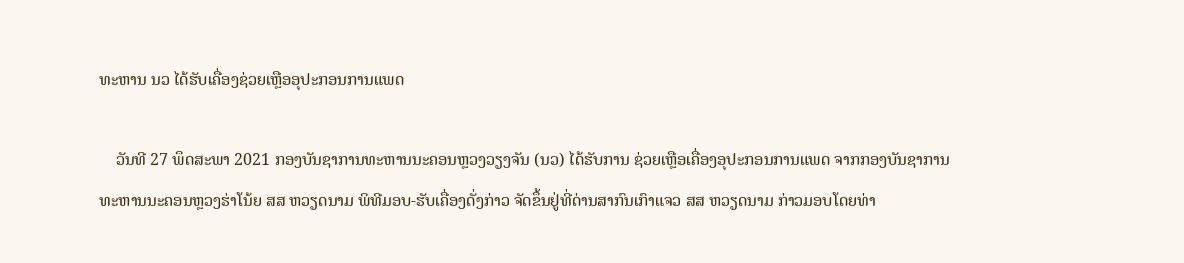ທະຫານ ນວ ໄດ້ຮັບເຄື່ອງຊ່ວຍເຫຼືອອຸປະກອນການແພດ

    ວັນທີ 27 ພຶດສະພາ 2021 ກອງບັນຊາການທະຫານນະຄອນຫຼວງວຽງຈັນ (ນວ) ໄດ້ຮັບການ ຊ່ວຍເຫຼືອເຄື່ອງອຸປະກອນການແພດ ຈາກກອງບັນຊາການທະຫານນະຄອນຫຼວງຮ່າໂນ້ຍ ສສ ຫວຽດນາມ ພິທີມອບ-ຮັບເຄື່ອງດັ່ງກ່າວ ຈັດຂຶ້ນຢູ່ທີ່ດ່ານສາກົນເກົາແຈວ ສສ ຫວຽດນາມ ກ່າວມອບໂດຍທ່າ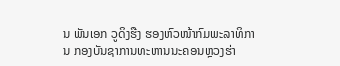ນ ພັນເອກ ວູດິງຮືງ ຮອງຫົວໜ້າກົມພະລາທິການ ກອງບັນຊາການທະຫານນະຄອນຫຼວງຮ່າ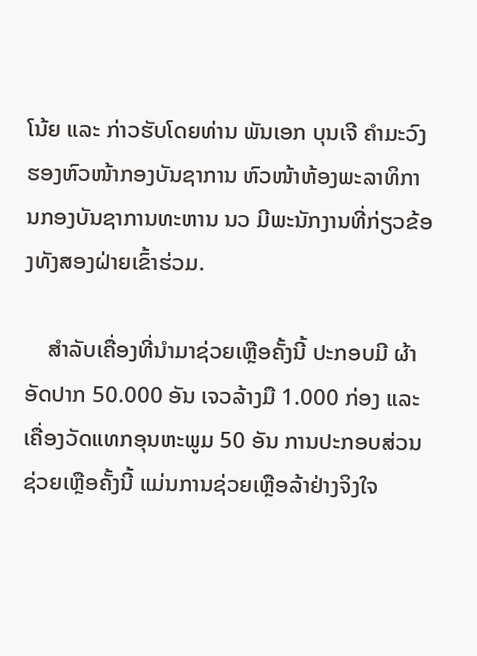ໂນ້ຍ ແລະ ກ່າວຮັບໂດຍທ່ານ ພັນເອກ ບຸນເຈີ ຄຳມະວົງ ຮອງຫົວໜ້າກອງບັນຊາການ ຫົວໜ້າຫ້ອງພະລາທິການກອງບັນຊາການທະຫານ ນວ ມີພະນັກງານທີ່ກ່ຽວຂ້ອງທັງສອງຝ່າຍເຂົ້າຮ່ວມ.

    ສໍາລັບເຄື່ອງທີ່ນໍາມາຊ່ວຍເຫຼືອຄັ້ງນີ້ ປະກອບມີ ຜ້າອັດປາກ 50.000 ອັນ ເຈວລ້າງມື 1.000 ກ່ອງ ແລະ ເຄື່ອງວັດແທກອຸນຫະພູມ 50 ອັນ ການປະກອບສ່ວນຊ່ວຍເຫຼືອຄັ້ງນີ້ ແມ່ນການຊ່ວຍເຫຼືອລ້າຢ່າງຈິງໃຈ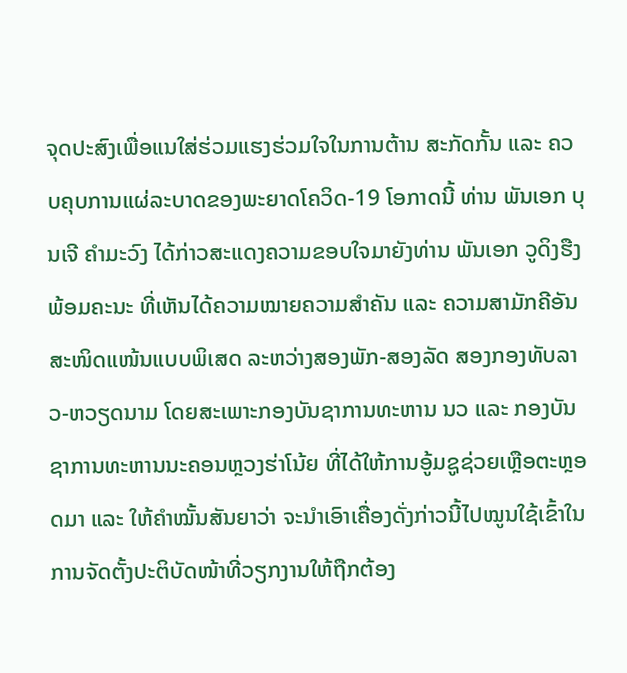ຈຸດປະສົງເພື່ອແນໃສ່ຮ່ວມແຮງຮ່ວມໃຈໃນການຕ້ານ ສະກັດກັ້ນ ແລະ ຄວບຄຸບການແຜ່ລະບາດຂອງພະຍາດໂຄວິດ-19 ໂອກາດນີ້ ທ່ານ ພັນເອກ ບຸນເຈີ ຄຳມະວົງ ໄດ້ກ່າວສະແດງຄວາມຂອບໃຈມາຍັງທ່ານ ພັນເອກ ວູດິງຮືງ  ພ້ອມຄະນະ ທີ່ເຫັນໄດ້ຄວາມໝາຍຄວາມສຳຄັນ ແລະ ຄວາມສາມັກຄີອັນສະໜິດແໜ້ນແບບພິເສດ ລະຫວ່າງສອງພັກ-ສອງລັດ ສອງກອງທັບລາວ-ຫວຽດນາມ ໂດຍສະເພາະກອງບັນຊາການທະຫານ ນວ ແລະ ກອງບັນຊາການທະຫານນະຄອນຫຼວງຮ່າໂນ້ຍ ທີ່ໄດ້ໃຫ້ການອູ້ມຊູຊ່ວຍເຫຼືອຕະຫຼອດມາ ແລະ ໃຫ້ຄຳໝັ້ນສັນຍາວ່າ ຈະນຳເອົາເຄື່ອງດັ່ງກ່າວນີ້ໄປໝູນໃຊ້ເຂົ້າໃນການຈັດຕັ້ງປະຕິບັດໜ້າທີ່ວຽກງານໃຫ້ຖືກຕ້ອງ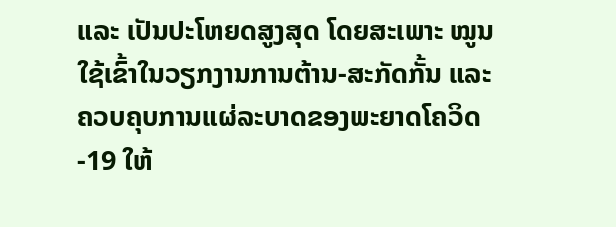ແລະ ເປັນປະໂຫຍດສູງສຸດ ໂດຍສະເພາະ ໝູນໃຊ້ເຂົ້າໃນວຽກງານການຕ້ານ-ສະກັດກັ້ນ ແລະ ຄວບຄຸບການແຜ່ລະບາດຂອງພະຍາດໂຄວິດ-19 ໃຫ້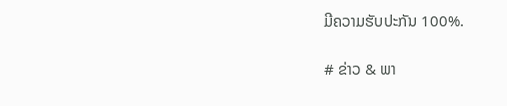ມີຄວາມຮັບປະກັນ 100%.

# ຂ່າວ & ພາ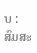ບ : ສົມສະ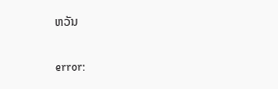ຫວັນ

error: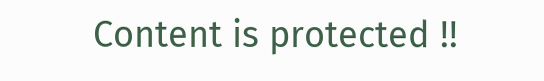Content is protected !!